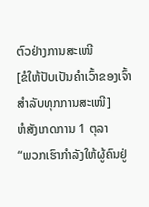ຕົວຢ່າງການສະເໜີ
[ຂໍໃຫ້ປັບເປັນຄຳເວົ້າຂອງເຈົ້າສຳລັບທຸກການສະເໜີ]
ຫໍສັງເກດການ 1 ຕຸລາ
“ພວກເຮົາກຳລັງໃຫ້ຜູ້ຄົນຢູ່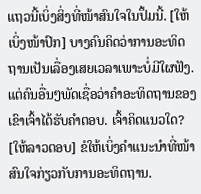ແຖວນີ້ເບິ່ງສິ່ງທີ່ໜ້າສົນໃຈໃນປຶ້ມນີ້. [ໃຫ້ເບິ່ງໜ້າປົກ] ບາງຄົນຄິດວ່າການອະທິດຖານເປັນເລື່ອງເສຍເວລາເພາະບໍ່ມີໃຜຟັງ. ແຕ່ຄົນອື່ນໆພັດເຊື່ອວ່າຄຳອະທິດຖານຂອງເຂົາເຈົ້າໄດ້ຮັບຄຳຕອບ. ເຈົ້າຄິດແນວໃດ? [ໃຫ້ລາວຕອບ] ຂໍໃຫ້ເບິ່ງຄຳແນະນຳທີ່ໜ້າສົນໃຈກ່ຽວກັບການອະທິດຖານ.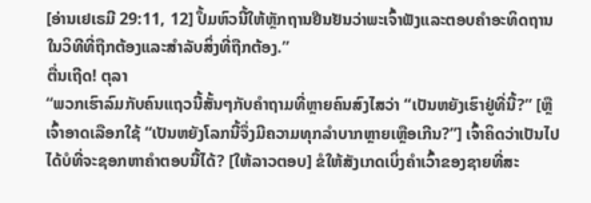[ອ່ານເຢເຣມີ 29:11, 12] ປຶ້ມຫົວນີ້ໃຫ້ຫຼັກຖານຢືນຢັນວ່າພະເຈົ້າຟັງແລະຕອບຄຳອະທິດຖານໃນວິທີທີ່ຖືກຕ້ອງແລະສຳລັບສິ່ງທີ່ຖືກຕ້ອງ.”
ຕື່ນເຖີດ! ຕຸລາ
“ພວກເຮົາລົມກັບຄົນແຖວນີ້ສັ້ນໆກັບຄຳຖາມທີ່ຫຼາຍຄົນສົງໄສວ່າ “ເປັນຫຍັງເຮົາຢູ່ທີ່ນີ້?” [ຫຼືເຈົ້າອາດເລືອກໃຊ້ “ເປັນຫຍັງໂລກນີ້ຈຶ່ງມີຄວາມທຸກລຳບາກຫຼາຍເຫຼືອເກີນ?”] ເຈົ້າຄິດວ່າເປັນໄປໄດ້ບໍທີ່ຈະຊອກຫາຄຳຕອບນີ້ໄດ້? [ໃຫ້ລາວຕອບ] ຂໍໃຫ້ສັງເກດເບິ່ງຄຳເວົ້າຂອງຊາຍທີ່ສະ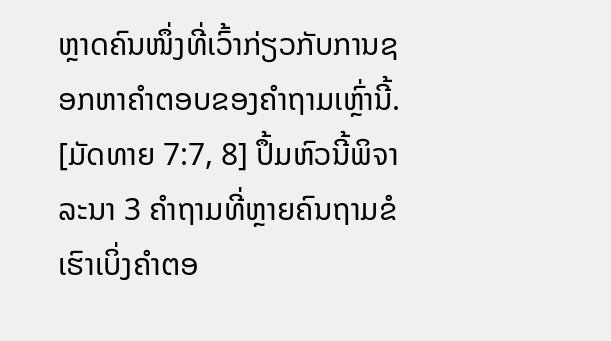ຫຼາດຄົນໜຶ່ງທີ່ເວົ້າກ່ຽວກັບການຊອກຫາຄຳຕອບຂອງຄຳຖາມເຫຼົ່ານີ້. [ມັດທາຍ 7:7, 8] ປຶ້ມຫົວນີ້ພິຈາລະນາ 3 ຄຳຖາມທີ່ຫຼາຍຄົນຖາມຂໍເຮົາເບິ່ງຄຳຕອ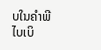ບໃນຄຳພີໄບເບິ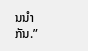ນນຳກັນ.”